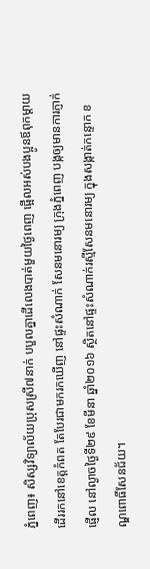ភ្នំពេញ៖ សិស្សវិទ្យាល័យប្រុសស្រី៧នាក់ បបួលគ្នាដើលេងបាត់មួយថ្ងៃពេញ ផ្អើលអស់បងប្អូនឪពុកម្តាយ ដើររកនៅខេត្តកំពត តែបែរជាមករកឃើញ នៅផ្ទះសំណាក់ សែនមនោរម្យ ក្រុងភ្នំពេញ បង្កឲ្យមានការភ្ញាក់ផ្ញើល នៅល្ងាចថ្ងៃទី២៩ ខែមីនា ឆ្នាំ២០១៦ ស្ថិតនៅផ្ទះសំណាក់រស្មីសែនមនោរម្យ ក្នុងសង្កាត់កន្ទោក ខណ្ឌពោធិ៍សែនជ័យ។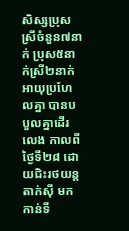សិស្សប្រុសស្រីចំនួន៧នាក់ ប្រុស៥នាក់ស្រី២នាក់ អាយុប្រហែលគ្នា បានបបួលគ្នាដើរលេង កាលពីថ្ងៃទី២៨ ដោយជិះរថយន្តតាក់ស៊ី មកកាន់ទី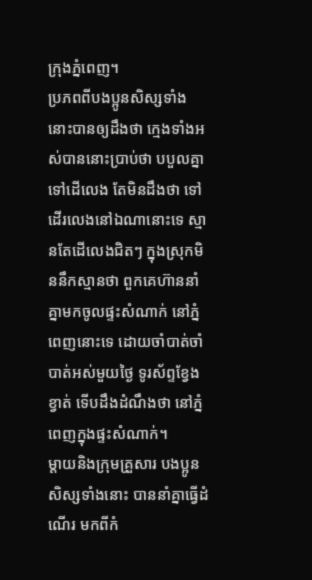ក្រុងភ្នំពេញ។
ប្រភពពីបងប្អូនសិស្សទាំងនោះបានឲ្យដឹងថា ក្មេងទាំងអស់បាននោះប្រាប់ថា បបួលគ្នាទៅដើលេង តែមិនដឹងថា ទៅដើរលេងនៅឯណានោះទេ ស្មានតែដើលេងជិតៗ ក្នុងស្រុកមិននឹកស្មានថា ពួកគេហ៊ាននាំគ្នាមកចូលផ្ទះសំណាក់ នៅភ្នំពេញនោះទេ ដោយចាំបាត់ចាំបាត់អស់មួយថ្ងៃ ទូរស័ព្ទខ្វែងខ្វាត់ ទើបដឹងដំណឹងថា នៅភ្នំពេញក្នុងផ្ទះសំណាក់។
ម្តាយនិងក្រុមគ្រួសារ បងប្អូនសិស្សទាំងនោះ បាននាំគ្នាធ្វើដំណើរ មកពីកំ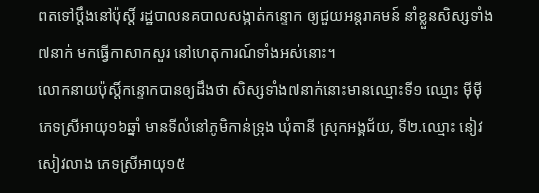ពតទៅប្តឹងនៅប៉ុស្តិ៍ រដ្ឋបាលនគបាលសង្កាត់កន្ទោក ឲ្យជួយអន្តរាគមន៍ នាំខ្លួនសិស្សទាំង៧នាក់ មកធ្វើកាសាកសួរ នៅហេតុការណ៍ទាំងអស់នោះ។
លោកនាយប៉ុស្តិ៍កន្ទោកបានឲ្យដឹងថា សិស្សទាំង៧នាក់នោះមានឈ្មោះទី១ ឈ្មោះ ម៉ីម៉ី ភេទស្រីអាយុ១៦ឆ្នាំ មានទីលំនៅភូមិកាន់ទ្រុង ឃុំតានី ស្រុកអង្គជ័យ, ទី២.ឈ្មោះ នៀវ សៀវលាង ភេទស្រីអាយុ១៥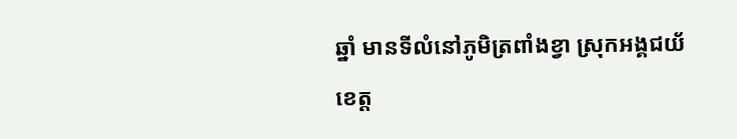ឆ្នាំ មានទីលំនៅភូមិត្រពាំងខ្វា ស្រុកអង្គជយ័ ខេត្ត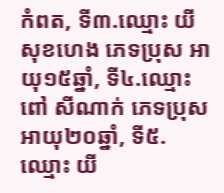កំពត, ទី៣.ឈ្មោះ យី សុខហេង ភេទប្រុស អាយុ១៥ឆ្នាំ, ទី៤.ឈ្មោះ ពៅ សីណាក់ ភេទប្រុស អាយុ២០ឆ្នាំ, ទី៥.ឈ្មោះ យី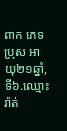ពាក ភេទប្រុស អាយុ២១ឆ្នាំ, ទី៦.ឈ្មោះ រ៉ាត់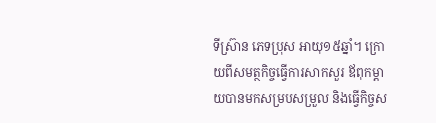ទីស្រ៊ាន ភេទប្រុស អាយុ១៥ឆ្នាំ។ ក្រោយពីសមត្ថកិច្ចធ្វើការសាកសួរ ឪពុកម្តាយបានមកសម្របសម្រួល និងធ្វើកិច្ចស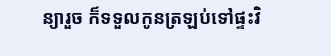ន្យារួច ក៏ទទួលកូនត្រឡប់ទៅផ្ទះវិ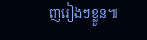ញរៀងៗខ្លួន៕